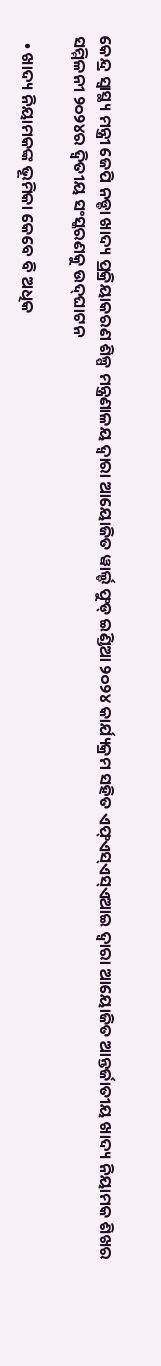କେନ୍ଦ୍ର ସ୍ୱାସ୍ଥ୍ୟ ମନ୍ତ୍ରୀ ଜେପି ନଡ୍ଡା ଖାଦ୍ୟ ପ୍ରକ୍ରିୟାକରଣ ଶିଳ୍ପ ମନ୍ତ୍ରଣାଳୟ ଦ୍ୱାରା ଆୟୋଜିତ ୱାର୍ଲ୍ଡ ଫୁଡ୍ ଇଣ୍ଡିଆ ୨୦୨୪ କାର୍ଯ୍ୟକ୍ରମ ସହିତ ଏଫ୍ଏସ୍ଏସ୍ଏଆଇ ଦ୍ୱାରା ଆୟୋଜିତ ଆନ୍ତର୍ଜାତୀୟ ଖାଦ୍ୟ ନିୟାମକ ଶିଖର ସମ୍ମିଳନୀ ୨୦୨୪ର ଦ୍ୱିତୀୟ ସଂସ୍କରଣକୁ ଉଦ୍‌ଘାଟନ

  • ଖାଦ୍ୟ ନିୟାମକଙ୍କ ଭୂମିକା କେବେ ବି ଅଧିକ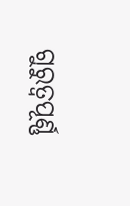ଗୁରୁତ୍ୱପୂର୍ଣ୍ଣ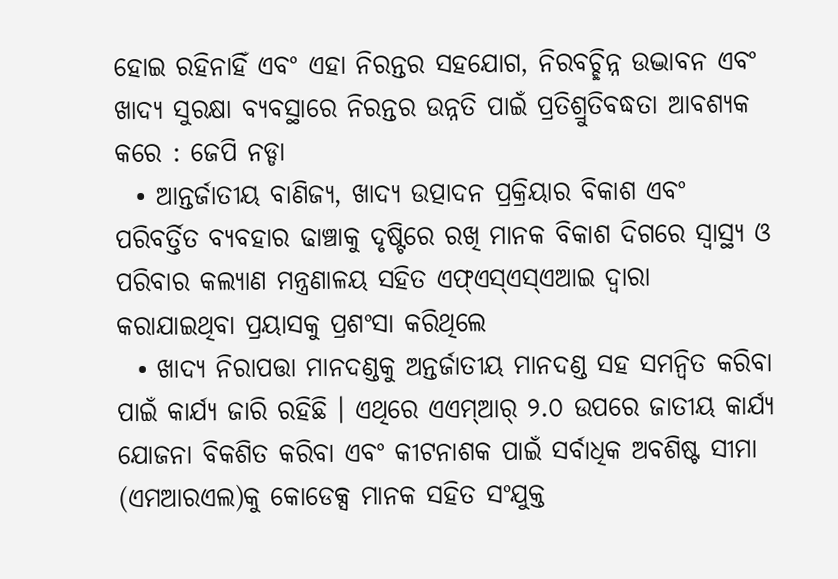ହୋଇ ରହିନାହିଁ ଏବଂ ଏହା ନିରନ୍ତର ସହଯୋଗ, ନିରବଚ୍ଛିନ୍ନ ଉଦ୍ଭାବନ ଏବଂ ଖାଦ୍ୟ ସୁରକ୍ଷା ବ୍ୟବସ୍ଥାରେ ନିରନ୍ତର ଉନ୍ନତି ପାଇଁ ପ୍ରତିଶ୍ରୁତିବଦ୍ଧତା ଆବଶ୍ୟକ କରେ : ଜେପି ନଡ୍ଡା
  • ଆନ୍ତର୍ଜାତୀୟ ବାଣିଜ୍ୟ, ଖାଦ୍ୟ ଉତ୍ପାଦନ ପ୍ରକ୍ରିୟାର ବିକାଶ ଏବଂ ପରିବର୍ତ୍ତିତ ବ୍ୟବହାର ଢାଞ୍ଚାକୁ ଦୃଷ୍ଟିରେ ରଖି ମାନକ ବିକାଶ ଦିଗରେ ସ୍ୱାସ୍ଥ୍ୟ ଓ ପରିବାର କଲ୍ୟାଣ ମନ୍ତ୍ରଣାଳୟ ସହିତ ଏଫ୍ଏସ୍ଏସ୍ଏଆଇ ଦ୍ୱାରା କରାଯାଇଥିବା ପ୍ରୟାସକୁ ପ୍ରଶଂସା କରିଥିଲେ
  • ଖାଦ୍ୟ ନିରାପତ୍ତା ମାନଦଣ୍ଡକୁ ଅନ୍ତର୍ଜାତୀୟ ମାନଦଣ୍ଡ ସହ ସମନ୍ୱିତ କରିବା ପାଇଁ କାର୍ଯ୍ୟ ଜାରି ରହିଛି । ଏଥିରେ ଏଏମ୍‌ଆର୍‌ ୨.୦ ଉପରେ ଜାତୀୟ କାର୍ଯ୍ୟ ଯୋଜନା ବିକଶିତ କରିବା ଏବଂ କୀଟନାଶକ ପାଇଁ ସର୍ବାଧିକ ଅବଶିଷ୍ଟ ସୀମା (ଏମଆରଏଲ)କୁ କୋଡେକ୍ସ ମାନକ ସହିତ ସଂଯୁକ୍ତ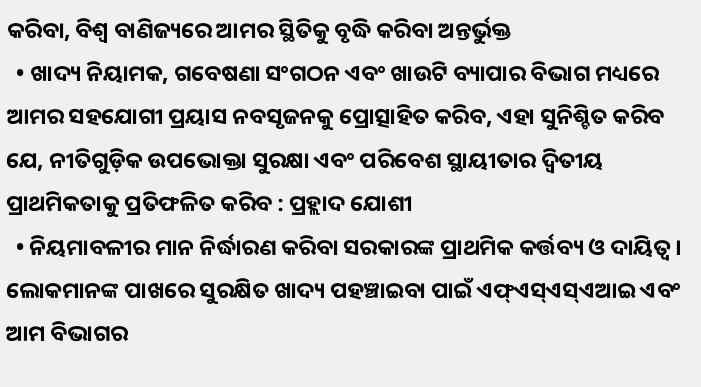କରିବା, ବିଶ୍ୱ ବାଣିଜ୍ୟରେ ଆମର ସ୍ଥିତିକୁ ବୃଦ୍ଧି କରିବା ଅନ୍ତର୍ଭୁକ୍ତ
  • ଖାଦ୍ୟ ନିୟାମକ, ଗବେଷଣା ସଂଗଠନ ଏବଂ ଖାଉଟି ବ୍ୟାପାର ବିଭାଗ ମଧ୍ୟରେ ଆମର ସହଯୋଗୀ ପ୍ରୟାସ ନବସୃଜନକୁ ପ୍ରୋତ୍ସାହିତ କରିବ, ଏହା ସୁନିଶ୍ଚିତ କରିବ ଯେ, ନୀତିଗୁଡ଼ିକ ଉପଭୋକ୍ତା ସୁରକ୍ଷା ଏବଂ ପରିବେଶ ସ୍ଥାୟୀତାର ଦ୍ୱିତୀୟ ପ୍ରାଥମିକତାକୁ ପ୍ରତିଫଳିତ କରିବ : ପ୍ରହ୍ଲାଦ ଯୋଶୀ
  • ନିୟମାବଳୀର ମାନ ନିର୍ଦ୍ଧାରଣ କରିବା ସରକାରଙ୍କ ପ୍ରାଥମିକ କର୍ତ୍ତବ୍ୟ ଓ ଦାୟିତ୍ୱ । ଲୋକମାନଙ୍କ ପାଖରେ ସୁରକ୍ଷିତ ଖାଦ୍ୟ ପହଞ୍ଚାଇବା ପାଇଁ ଏଫ୍ଏସ୍ଏସ୍ଏଆଇ ଏବଂ ଆମ ବିଭାଗର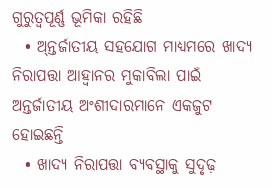ଗୁରୁତ୍ୱପୂର୍ଣ୍ଣ ଭୂମିକା ରହିଛି
  • ଅ୍‌ନ୍ତର୍ଜାତୀୟ ସହଯୋଗ ମାଧ୍ୟମରେ ଖାଦ୍ୟ ନିରାପତ୍ତା ଆହ୍ୱାନର ମୁକାବିଲା ପାଇଁ ଅନ୍ତର୍ଜାତୀୟ ଅଂଶୀଦାରମାନେ ଏକଜୁଟ ହୋଇଛନ୍ତି
  • ଖାଦ୍ୟ ନିରାପତ୍ତା ବ୍ୟବସ୍ଥାକୁ ସୁଦୃଢ଼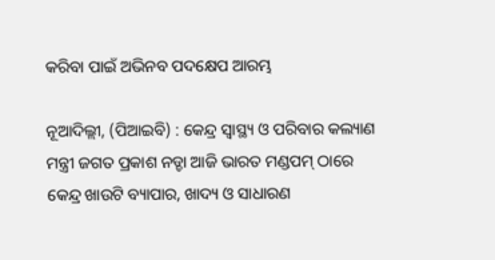କରିବା ପାଇଁ ଅଭିନବ ପଦକ୍ଷେପ ଆରମ୍ଭ

ନୂଆଦିଲ୍ଲୀ, (ପିଆଇବି) : କେନ୍ଦ୍ର ସ୍ୱାସ୍ଥ୍ୟ ଓ ପରିବାର କଲ୍ୟାଣ ମନ୍ତ୍ରୀ ଜଗତ ପ୍ରକାଶ ନଡ୍ଡା ଆଜି ଭାରତ ମଣ୍ଡପମ୍ ଠାରେ କେନ୍ଦ୍ର ଖାଉଟି ବ୍ୟାପାର, ଖାଦ୍ୟ ଓ ସାଧାରଣ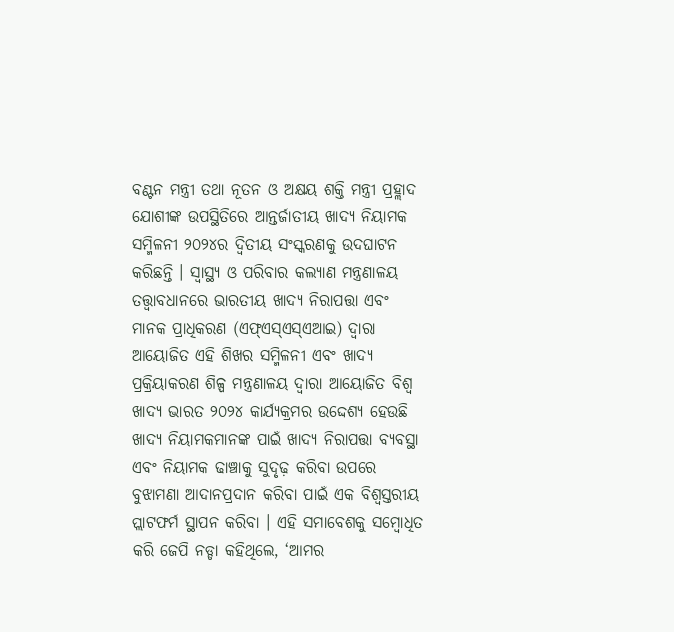ବଣ୍ଟନ ମନ୍ତ୍ରୀ ତଥା ନୂତନ ଓ ଅକ୍ଷୟ ଶକ୍ତି ମନ୍ତ୍ରୀ ପ୍ରହ୍ଲାଦ ଯୋଶୀଙ୍କ ଉପସ୍ଥିତିରେ ଆନ୍ତର୍ଜାତୀୟ ଖାଦ୍ୟ ନିୟାମକ ସମ୍ମିଳନୀ ୨୦୨୪ର ଦ୍ୱିତୀୟ ସଂସ୍କରଣକୁ ଉଦଘାଟନ କରିଛନ୍ତି । ସ୍ୱାସ୍ଥ୍ୟ ଓ ପରିବାର କଲ୍ୟାଣ ମନ୍ତ୍ରଣାଳୟ ତତ୍ତ୍ୱାବଧାନରେ ଭାରତୀୟ ଖାଦ୍ୟ ନିରାପତ୍ତା ଏବଂ ମାନକ ପ୍ରାଧିକରଣ (ଏଫ୍ଏସ୍ଏସ୍ଏଆଇ) ଦ୍ୱାରା ଆୟୋଜିତ ଏହି ଶିଖର ସମ୍ମିଳନୀ ଏବଂ ଖାଦ୍ୟ ପ୍ରକ୍ରିୟାକରଣ ଶିଳ୍ପ ମନ୍ତ୍ରଣାଳୟ ଦ୍ୱାରା ଆୟୋଜିତ ବିଶ୍ୱ ଖାଦ୍ୟ ଭାରତ ୨୦୨୪ କାର୍ଯ୍ୟକ୍ରମର ଉଦ୍ଦେଶ୍ୟ ହେଉଛି ଖାଦ୍ୟ ନିୟାମକମାନଙ୍କ ପାଇଁ ଖାଦ୍ୟ ନିରାପତ୍ତା ବ୍ୟବସ୍ଥା ଏବଂ ନିୟାମକ ଢାଞ୍ଚାକୁ ସୁଦୃଢ଼ କରିବା ଉପରେ ବୁଝାମଣା ଆଦାନପ୍ରଦାନ କରିବା ପାଇଁ ଏକ ବିଶ୍ୱସ୍ତରୀୟ ପ୍ଲାଟଫର୍ମ ସ୍ଥାପନ କରିବା । ଏହି ସମାବେଶକୁ ସମ୍ବୋଧିତ କରି ଜେପି ନଡ୍ଡା କହିଥିଲେ, ‘ଆମର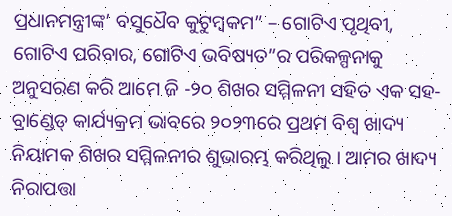ପ୍ରଧାନମନ୍ତ୍ରୀଙ୍କ’ ବସୁଧୈବ କୁଟୁମ୍ବକମ” – ଗୋଟିଏ ପୃଥିବୀ, ଗୋଟିଏ ପରିବାର, ଗୋଟିଏ ଭବିଷ୍ୟତ”ର ପରିକଳ୍ପନାକୁ ଅନୁସରଣ କରି ଆମେ ଜି -୨୦ ଶିଖର ସମ୍ମିଳନୀ ସହିତ ଏକ ସହ-ବ୍ରାଣ୍ଡେଡ୍ କାର୍ଯ୍ୟକ୍ରମ ଭାବରେ ୨୦୨୩ରେ ପ୍ରଥମ ବିଶ୍ୱ ଖାଦ୍ୟ ନିୟାମକ ଶିଖର ସମ୍ମିଳନୀର ଶୁଭାରମ୍ଭ କରିଥିଲୁ । ଆମର ଖାଦ୍ୟ ନିରାପତ୍ତା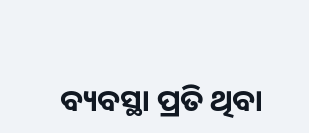ବ୍ୟବସ୍ଥା ପ୍ରତି ଥିବା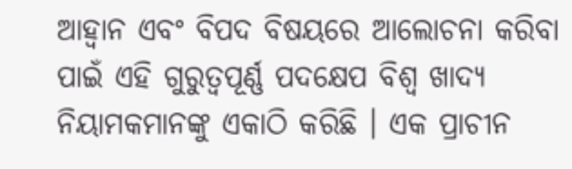ଆହ୍ୱାନ ଏବଂ ବିପଦ ବିଷୟରେ ଆଲୋଚନା କରିବା ପାଇଁ ଏହି ଗୁରୁତ୍ୱପୂର୍ଣ୍ଣ ପଦକ୍ଷେପ ବିଶ୍ୱ ଖାଦ୍ୟ ନିୟାମକମାନଙ୍କୁ ଏକାଠି କରିଛି । ଏକ ପ୍ରାଚୀନ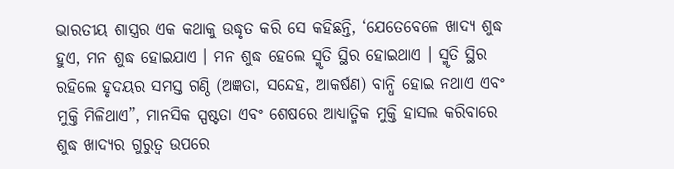ଭାରତୀୟ ଶାସ୍ତ୍ରର ଏକ କଥାକୁ ଉଦ୍ଧୃତ କରି ସେ କହିଛନ୍ତି, ‘ଯେତେବେଳେ ଖାଦ୍ୟ ଶୁଦ୍ଧ ହୁଏ, ମନ ଶୁଦ୍ଧ ହୋଇଯାଏ । ମନ ଶୁଦ୍ଧ ହେଲେ ସ୍ମୃତି ସ୍ଥିର ହୋଇଥାଏ । ସ୍ମୃତି ସ୍ଥିର ରହିଲେ ହୃଦୟର ସମସ୍ତ ଗଣ୍ଠି (ଅଜ୍ଞତା, ସନ୍ଦେହ, ଆକର୍ଷଣ) ବାନ୍ଧି ହୋଇ ନଥାଏ ଏବଂ ମୁକ୍ତି ମିଳିଥାଏ”, ମାନସିକ ସ୍ପଷ୍ଟତା ଏବଂ ଶେଷରେ ଆଧ୍ୟାତ୍ମିକ ମୁକ୍ତି ହାସଲ କରିବାରେ ଶୁଦ୍ଧ ଖାଦ୍ୟର ଗୁରୁତ୍ୱ ଉପରେ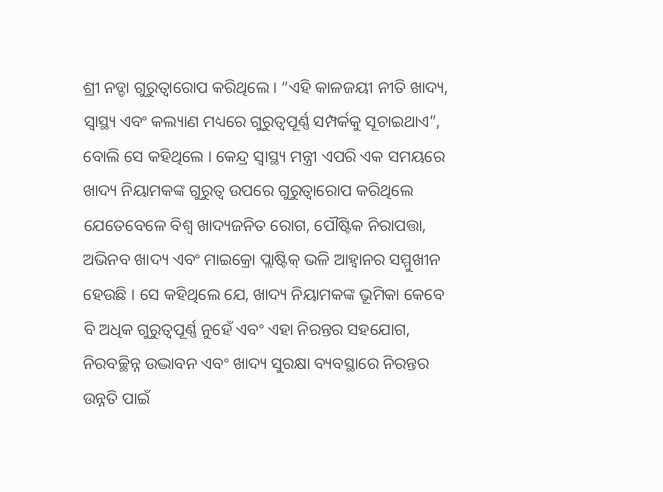ଶ୍ରୀ ନଡ୍ଡା ଗୁରୁତ୍ୱାରୋପ କରିଥିଲେ । “ଏହି କାଳଜୟୀ ନୀତି ଖାଦ୍ୟ, ସ୍ୱାସ୍ଥ୍ୟ ଏବଂ କଲ୍ୟାଣ ମଧ୍ୟରେ ଗୁରୁତ୍ୱପୂର୍ଣ୍ଣ ସମ୍ପର୍କକୁ ସୂଚାଇଥାଏ”, ବୋଲି ସେ କହିଥିଲେ । କେନ୍ଦ୍ର ସ୍ୱାସ୍ଥ୍ୟ ମନ୍ତ୍ରୀ ଏପରି ଏକ ସମୟରେ ଖାଦ୍ୟ ନିୟାମକଙ୍କ ଗୁରୁତ୍ୱ ଉପରେ ଗୁରୁତ୍ୱାରୋପ କରିଥିଲେ ଯେତେବେଳେ ବିଶ୍ୱ ଖାଦ୍ୟଜନିତ ରୋଗ, ପୌଷ୍ଟିକ ନିରାପତ୍ତା, ଅଭିନବ ଖାଦ୍ୟ ଏବଂ ମାଇକ୍ରୋ ପ୍ଲାଷ୍ଟିକ୍ ଭଳି ଆହ୍ୱାନର ସମ୍ମୁଖୀନ ହେଉଛି । ସେ କହିଥିଲେ ଯେ, ଖାଦ୍ୟ ନିୟାମକଙ୍କ ଭୂମିକା କେବେ ବି ଅଧିକ ଗୁରୁତ୍ୱପୂର୍ଣ୍ଣ ନୁହେଁ ଏବଂ ଏହା ନିରନ୍ତର ସହଯୋଗ, ନିରବଚ୍ଛିନ୍ନ ଉଦ୍ଭାବନ ଏବଂ ଖାଦ୍ୟ ସୁରକ୍ଷା ବ୍ୟବସ୍ଥାରେ ନିରନ୍ତର ଉନ୍ନତି ପାଇଁ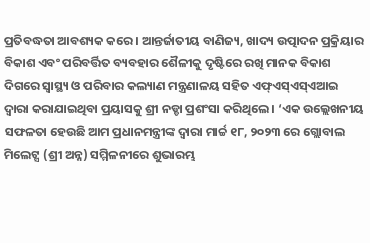ପ୍ରତିବଦ୍ଧତା ଆବଶ୍ୟକ କରେ । ଆନ୍ତର୍ଜାତୀୟ ବାଣିଜ୍ୟ, ଖାଦ୍ୟ ଉତ୍ପାଦନ ପ୍ରକ୍ରିୟାର ବିକାଶ ଏବଂ ପରିବର୍ତ୍ତିତ ବ୍ୟବହାର ଶୈଳୀକୁ ଦୃଷ୍ଟିରେ ରଖି ମାନକ ବିକାଶ ଦିଗରେ ସ୍ୱାସ୍ଥ୍ୟ ଓ ପରିବାର କଲ୍ୟାଣ ମନ୍ତ୍ରଣାଳୟ ସହିତ ଏଫ୍ଏସ୍ଏସ୍ଏଆଇ ଦ୍ୱାରା କରାଯାଇଥିବା ପ୍ରୟାସକୁ ଶ୍ରୀ ନଡ୍ଡା ପ୍ରଶଂସା କରିଥିଲେ । ‘ଏକ ଉଲ୍ଲେଖନୀୟ ସଫଳତା ହେଉଛି ଆମ ପ୍ରଧାନମନ୍ତ୍ରୀଙ୍କ ଦ୍ୱାରା ମାର୍ଚ୍ଚ ୧୮, ୨୦୨୩ ରେ ଗ୍ଲୋବାଲ ମିଲେଟ୍ସ (ଶ୍ରୀ ଅନ୍ନ) ସମ୍ମିଳନୀରେ ଶୁଭାରମ୍ଭ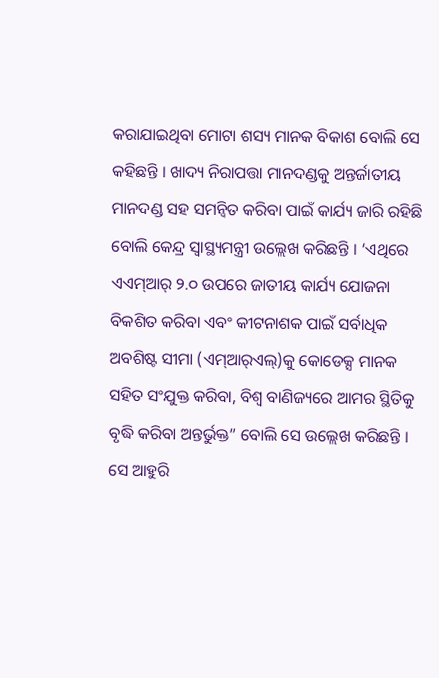କରାଯାଇଥିବା ମୋଟା ଶସ୍ୟ ମାନକ ବିକାଶ ବୋଲି ସେ କହିଛନ୍ତି । ଖାଦ୍ୟ ନିରାପତ୍ତା ମାନଦଣ୍ଡକୁ ଅନ୍ତର୍ଜାତୀୟ ମାନଦଣ୍ଡ ସହ ସମନ୍ୱିତ କରିବା ପାଇଁ କାର୍ଯ୍ୟ ଜାରି ରହିଛି ବୋଲି କେନ୍ଦ୍ର ସ୍ୱାସ୍ଥ୍ୟମନ୍ତ୍ରୀ ଉଲ୍ଲେଖ କରିଛନ୍ତି । ‘ଏଥିରେ ଏଏମ୍‌ଆର୍‌ ୨.୦ ଉପରେ ଜାତୀୟ କାର୍ଯ୍ୟ ଯୋଜନା ବିକଶିତ କରିବା ଏବଂ କୀଟନାଶକ ପାଇଁ ସର୍ବାଧିକ ଅବଶିଷ୍ଟ ସୀମା (ଏମ୍‌ଆର୍‌ଏଲ୍‌)କୁ କୋଡେକ୍ସ ମାନକ ସହିତ ସଂଯୁକ୍ତ କରିବା, ବିଶ୍ୱ ବାଣିଜ୍ୟରେ ଆମର ସ୍ଥିତିକୁ ବୃଦ୍ଧି କରିବା ଅନ୍ତର୍ଭୁକ୍ତ” ବୋଲି ସେ ଉଲ୍ଲେଖ କରିଛନ୍ତି । ସେ ଆହୁରି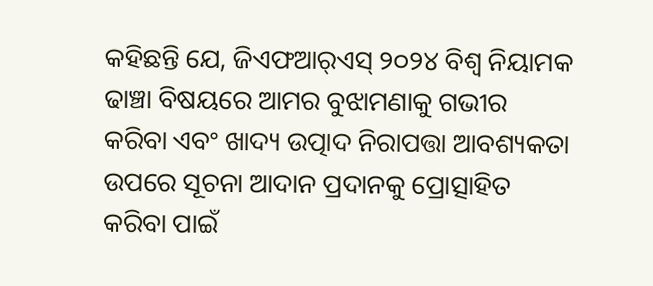କହିଛନ୍ତି ଯେ, ଜିଏଫଆର୍‌ଏସ୍‌ ୨୦୨୪ ବିଶ୍ୱ ନିୟାମକ ଢାଞ୍ଚା ବିଷୟରେ ଆମର ବୁଝାମଣାକୁ ଗଭୀର କରିବା ଏବଂ ଖାଦ୍ୟ ଉତ୍ପାଦ ନିରାପତ୍ତା ଆବଶ୍ୟକତା ଉପରେ ସୂଚନା ଆଦାନ ପ୍ରଦାନକୁ ପ୍ରୋତ୍ସାହିତ କରିବା ପାଇଁ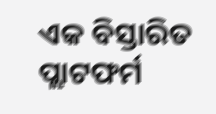ଏକ ବିସ୍ତାରିତ ପ୍ଲାଟଫର୍ମ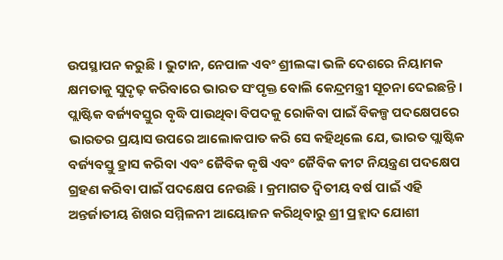ଉପସ୍ଥାପନ କରୁଛି । ଭୁଟାନ, ନେପାଳ ଏବଂ ଶ୍ରୀଲଙ୍କା ଭଳି ଦେଶରେ ନିୟାମକ କ୍ଷମତାକୁ ସୁଦୃଢ଼ କରିବାରେ ଭାରତ ସଂପୃକ୍ତ ବୋଲି କେନ୍ଦ୍ରମନ୍ତ୍ରୀ ସୂଚନା ଦେଇଛନ୍ତି । ପ୍ଲାଷ୍ଟିକ ବର୍ଜ୍ୟବସ୍ତୁର ବୃଦ୍ଧି ପାଉଥିବା ବିପଦକୁ ରୋକିବା ପାଇଁ ବିକଳ୍ପ ପଦକ୍ଷେପରେ ଭାରତର ପ୍ରୟାସ ଉପରେ ଆଲୋକପାତ କରି ସେ କହିଥିଲେ ଯେ, ଭାରତ ପ୍ଲାଷ୍ଟିକ ବର୍ଜ୍ୟବସ୍ତୁ ହ୍ରାସ କରିବା ଏବଂ ଜୈବିକ କୃଷି ଏବଂ ଜୈବିକ କୀଟ ନିୟନ୍ତ୍ରଣ ପଦକ୍ଷେପ ଗ୍ରହଣ କରିବା ପାଇଁ ପଦକ୍ଷେପ ନେଉଛି । କ୍ରମାଗତ ଦ୍ୱିତୀୟ ବର୍ଷ ପାଇଁ ଏହି ଅନ୍ତର୍ଜାତୀୟ ଶିଖର ସମ୍ମିଳନୀ ଆୟୋଜନ କରିଥିବାରୁ ଶ୍ରୀ ପ୍ରହ୍ଲାଦ ଯୋଶୀ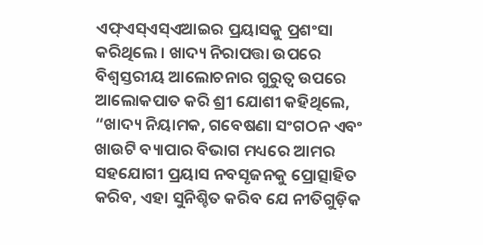ଏଫ୍ଏସ୍ଏସ୍ଏଆଇର ପ୍ରୟାସକୁ ପ୍ରଶଂସା କରିଥିଲେ । ଖାଦ୍ୟ ନିରାପତ୍ତା ଉପରେ ବିଶ୍ୱସ୍ତରୀୟ ଆଲୋଚନାର ଗୁରୁତ୍ୱ ଉପରେ ଆଲୋକପାତ କରି ଶ୍ରୀ ଯୋଶୀ କହିଥିଲେ, “ଖାଦ୍ୟ ନିୟାମକ, ଗବେଷଣା ସଂଗଠନ ଏବଂ ଖାଉଟି ବ୍ୟାପାର ବିଭାଗ ମଧ୍ୟରେ ଆମର ସହଯୋଗୀ ପ୍ରୟାସ ନବସୃଜନକୁ ପ୍ରୋତ୍ସାହିତ କରିବ, ଏହା ସୁନିଶ୍ଚିତ କରିବ ଯେ ନୀତିଗୁଡ଼ିକ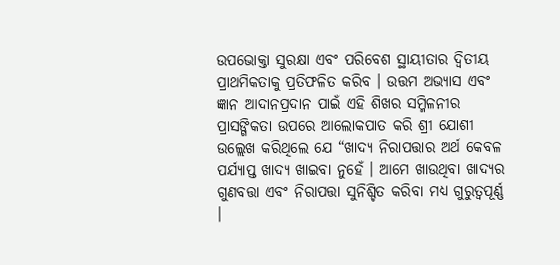ଉପଭୋକ୍ତା ସୁରକ୍ଷା ଏବଂ ପରିବେଶ ସ୍ଥାୟୀତାର ଦ୍ୱିତୀୟ ପ୍ରାଥମିକତାକୁ ପ୍ରତିଫଳିତ କରିବ । ଉତ୍ତମ ଅଭ୍ୟାସ ଏବଂ ଜ୍ଞାନ ଆଦାନପ୍ରଦାନ ପାଇଁ ଏହି ଶିଖର ସମ୍ମିଳନୀର ପ୍ରାସଙ୍ଗିକତା ଉପରେ ଆଲୋକପାତ କରି ଶ୍ରୀ ଯୋଶୀ ଉଲ୍ଲେଖ କରିଥିଲେ ଯେ “ଖାଦ୍ୟ ନିରାପତ୍ତାର ଅର୍ଥ କେବଳ ପର୍ଯ୍ୟାପ୍ତ ଖାଦ୍ୟ ଖାଇବା ନୁହେଁ । ଆମେ ଖାଉଥିବା ଖାଦ୍ୟର ଗୁଣବତ୍ତା ଏବଂ ନିରାପତ୍ତା ସୁନିଶ୍ଚିତ କରିବା ମଧ୍ୟ ଗୁରୁତ୍ୱପୂର୍ଣ୍ଣ ।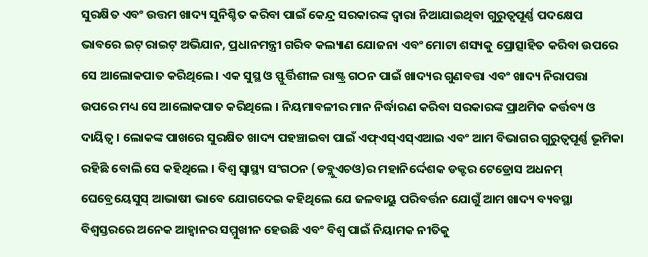ସୁରକ୍ଷିତ ଏବଂ ଉତ୍ତମ ଖାଦ୍ୟ ସୁନିଶ୍ଚିତ କରିବା ପାଇଁ କେନ୍ଦ୍ର ସରକାରଙ୍କ ଦ୍ୱାରା ନିଆଯାଇଥିବା ଗୁରୁତ୍ୱପୂର୍ଣ୍ଣ ପଦକ୍ଷେପ ଭାବରେ ଇଟ୍ ରାଇଟ୍ ଅଭିଯାନ, ପ୍ରଧାନମନ୍ତ୍ରୀ ଗରିବ କଲ୍ୟାଣ ଯୋଜନା ଏବଂ ମୋଟା ଶସ୍ୟକୁ ପ୍ରୋତ୍ସାହିତ କରିବା ଉପରେ ସେ ଆଲୋକପାତ କରିଥିଲେ । ଏକ ସୁସ୍ଥ ଓ ସ୍ଫୁର୍ତ୍ତିଶୀଳ ରାଷ୍ଟ୍ର ଗଠନ ପାଇଁ ଖାଦ୍ୟର ଗୁଣବତ୍ତା ଏବଂ ଖାଦ୍ୟ ନିରାପତ୍ତା ଉପରେ ମଧ୍ୟ ସେ ଆଲୋକପାତ କରିଥିଲେ । ନିୟମାବଳୀର ମାନ ନିର୍ଦ୍ଧାରଣ କରିବା ସରକାରଙ୍କ ପ୍ରାଥମିକ କର୍ତ୍ତବ୍ୟ ଓ ଦାୟିତ୍ୱ । ଲୋକଙ୍କ ପାଖରେ ସୁରକ୍ଷିତ ଖାଦ୍ୟ ପହଞ୍ଚାଇବା ପାଇଁ ଏଫ୍ଏସ୍ଏସ୍ଏଆଇ ଏବଂ ଆମ ବିଭାଗର ଗୁରୁତ୍ୱପୂର୍ଣ୍ଣ ଭୂମିକା ରହିଛି ବୋଲି ସେ କହିଥିଲେ । ବିଶ୍ୱ ସ୍ୱାସ୍ଥ୍ୟ ସଂଗଠନ (ଡବ୍ଲୁଏଚଓ)ର ମହାନିର୍ଦ୍ଦେଶକ ଡକ୍ଟର ଟେଡ୍ରୋସ ଅଧନମ୍ ଘେବ୍ରେୟେସୁସ୍ ଆଭାଷୀ ଭାବେ ଯୋଗଦେଇ କହିଥିଲେ ଯେ ଜଳବାୟୁ ପରିବର୍ତ୍ତନ ଯୋଗୁଁ ଆମ ଖାଦ୍ୟ ବ୍ୟବସ୍ଥା ବିଶ୍ୱସ୍ତରରେ ଅନେକ ଆହ୍ୱାନର ସମ୍ମୁଖୀନ ହେଉଛି ଏବଂ ବିଶ୍ୱ ପାଇଁ ନିୟାମକ ନୀତିକୁ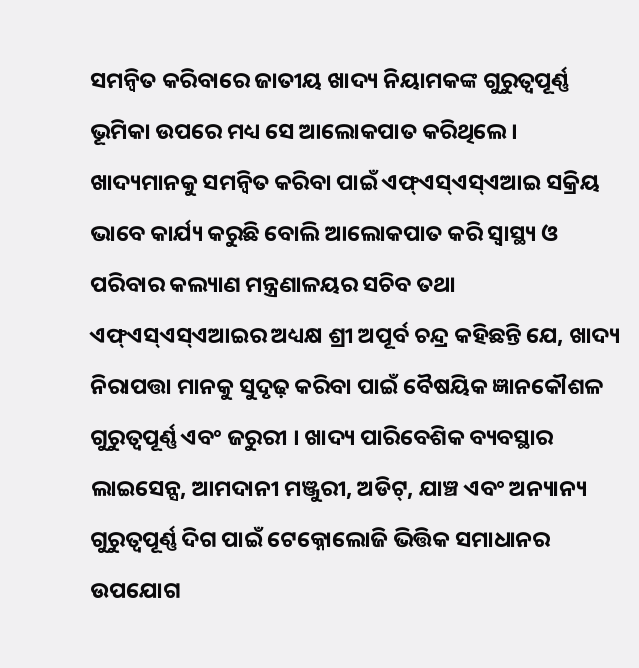ସମନ୍ୱିତ କରିବାରେ ଜାତୀୟ ଖାଦ୍ୟ ନିୟାମକଙ୍କ ଗୁରୁତ୍ୱପୂର୍ଣ୍ଣ ଭୂମିକା ଉପରେ ମଧ୍ୟ ସେ ଆଲୋକପାତ କରିଥିଲେ । ଖାଦ୍ୟମାନକୁ ସମନ୍ୱିତ କରିବା ପାଇଁ ଏଫ୍ଏସ୍ଏସ୍ଏଆଇ ସକ୍ରିୟ ଭାବେ କାର୍ଯ୍ୟ କରୁଛି ବୋଲି ଆଲୋକପାତ କରି ସ୍ୱାସ୍ଥ୍ୟ ଓ ପରିବାର କଲ୍ୟାଣ ମନ୍ତ୍ରଣାଳୟର ସଚିବ ତଥା ଏଫ୍ଏସ୍ଏସ୍ଏଆଇର ଅଧ୍ୟକ୍ଷ ଶ୍ରୀ ଅପୂର୍ବ ଚନ୍ଦ୍ର କହିଛନ୍ତି ଯେ, ଖାଦ୍ୟ ନିରାପତ୍ତା ମାନକୁ ସୁଦୃଢ଼ କରିବା ପାଇଁ ବୈଷୟିକ ଜ୍ଞାନକୌଶଳ ଗୁରୁତ୍ୱପୂର୍ଣ୍ଣ ଏବଂ ଜରୁରୀ । ଖାଦ୍ୟ ପାରିବେଶିକ ବ୍ୟବସ୍ଥାର ଲାଇସେନ୍ସ, ଆମଦାନୀ ମଞ୍ଜୁରୀ, ଅଡିଟ୍, ଯାଞ୍ଚ ଏବଂ ଅନ୍ୟାନ୍ୟ ଗୁରୁତ୍ୱପୂର୍ଣ୍ଣ ଦିଗ ପାଇଁ ଟେକ୍ନୋଲୋଜି ଭିତ୍ତିକ ସମାଧାନର ଉପଯୋଗ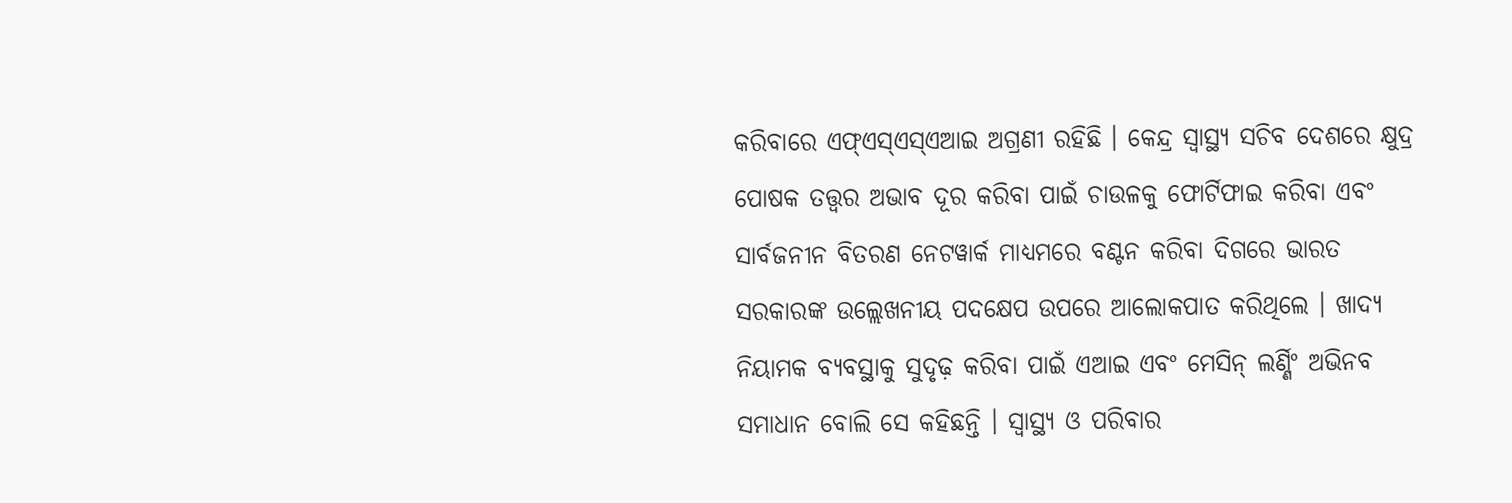କରିବାରେ ଏଫ୍ଏସ୍ଏସ୍ଏଆଇ ଅଗ୍ରଣୀ ରହିଛି । କେନ୍ଦ୍ର ସ୍ୱାସ୍ଥ୍ୟ ସଚିବ ଦେଶରେ କ୍ଷୁଦ୍ର ପୋଷକ ତତ୍ତ୍ୱର ଅଭାବ ଦୂର କରିବା ପାଇଁ ଚାଉଳକୁ ଫୋର୍ଟିଫାଇ କରିବା ଏବଂ ସାର୍ବଜନୀନ ବିତରଣ ନେଟୱାର୍କ ମାଧ୍ୟମରେ ବଣ୍ଟନ କରିବା ଦିଗରେ ଭାରତ ସରକାରଙ୍କ ଉଲ୍ଲେଖନୀୟ ପଦକ୍ଷେପ ଉପରେ ଆଲୋକପାତ କରିଥିଲେ । ଖାଦ୍ୟ ନିୟାମକ ବ୍ୟବସ୍ଥାକୁ ସୁଦୃଢ଼ କରିବା ପାଇଁ ଏଆଇ ଏବଂ ମେସିନ୍ ଲର୍ଣ୍ଣିଂ ଅଭିନବ ସମାଧାନ ବୋଲି ସେ କହିଛନ୍ତି । ସ୍ୱାସ୍ଥ୍ୟ ଓ ପରିବାର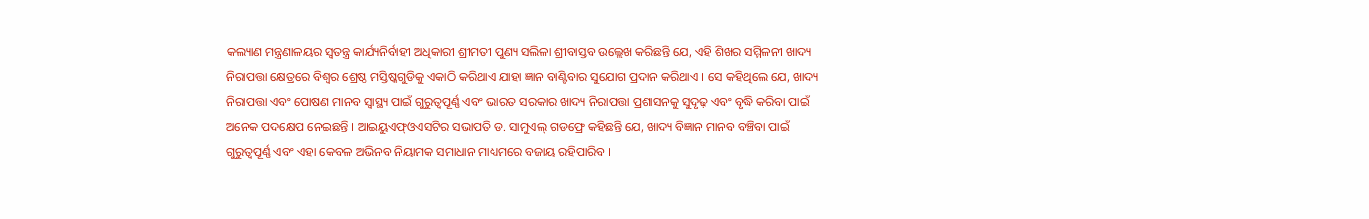କଲ୍ୟାଣ ମନ୍ତ୍ରଣାଳୟର ସ୍ୱତନ୍ତ୍ର କାର୍ଯ୍ୟନିର୍ବାହୀ ଅଧିକାରୀ ଶ୍ରୀମତୀ ପୁଣ୍ୟ ସଲିଳା ଶ୍ରୀବାସ୍ତବ ଉଲ୍ଲେଖ କରିଛନ୍ତି ଯେ, ଏହି ଶିଖର ସମ୍ମିଳନୀ ଖାଦ୍ୟ ନିରାପତ୍ତା କ୍ଷେତ୍ରରେ ବିଶ୍ୱର ଶ୍ରେଷ୍ଠ ମସ୍ତିଷ୍କଗୁଡିକୁ ଏକାଠି କରିଥାଏ ଯାହା ଜ୍ଞାନ ବାଣ୍ଟିବାର ସୁଯୋଗ ପ୍ରଦାନ କରିଥାଏ । ସେ କହିଥିଲେ ଯେ, ଖାଦ୍ୟ ନିରାପତ୍ତା ଏବଂ ପୋଷଣ ମାନବ ସ୍ୱାସ୍ଥ୍ୟ ପାଇଁ ଗୁରୁତ୍ୱପୂର୍ଣ୍ଣ ଏବଂ ଭାରତ ସରକାର ଖାଦ୍ୟ ନିରାପତ୍ତା ପ୍ରଶାସନକୁ ସୁଦୃଢ଼ ଏବଂ ବୃଦ୍ଧି କରିବା ପାଇଁ ଅନେକ ପଦକ୍ଷେପ ନେଇଛନ୍ତି । ଆଇୟୁଏଫ୍ଓଏସଟିର ସଭାପତି ଡ. ସାମୁଏଲ୍ ଗଡଫ୍ରେ କହିଛନ୍ତି ଯେ, ଖାଦ୍ୟ ବିଜ୍ଞାନ ମାନବ ବଞ୍ଚିବା ପାଇଁ ଗୁରୁତ୍ୱପୂର୍ଣ୍ଣ ଏବଂ ଏହା କେବଳ ଅଭିନବ ନିୟାମକ ସମାଧାନ ମାଧ୍ୟମରେ ବଜାୟ ରହିପାରିବ ।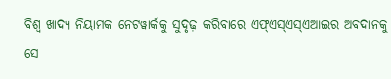ବିଶ୍ୱ ଖାଦ୍ୟ ନିୟାମକ ନେଟୱାର୍କକୁ ସୁଦୃଢ଼ କରିବାରେ ଏଫ୍ଏସ୍ଏସ୍ଏଆଇର ଅବଦାନକୁ ସେ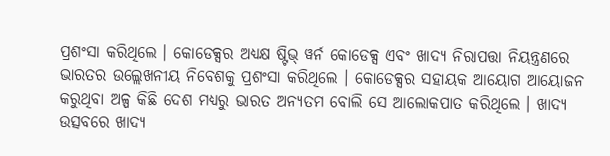ପ୍ରଶଂସା କରିଥିଲେ । କୋଡେକ୍ସର ଅଧ୍ୟକ୍ଷ ଷ୍ଟିଭ୍ ୱର୍ନ କୋଡେକ୍ସ ଏବଂ ଖାଦ୍ୟ ନିରାପତ୍ତା ନିୟନ୍ତ୍ରଣରେ ଭାରତର ଉଲ୍ଲେଖନୀୟ ନିବେଶକୁ ପ୍ରଶଂସା କରିଥିଲେ । କୋଡେକ୍ସର ସହାୟକ ଆୟୋଗ ଆୟୋଜନ କରୁଥିବା ଅଳ୍ପ କିଛି ଦେଶ ମଧ୍ୟରୁ ଭାରତ ଅନ୍ୟତମ ବୋଲି ସେ ଆଲୋକପାତ କରିଥିଲେ । ଖାଦ୍ୟ ଉତ୍ସବରେ ଖାଦ୍ୟ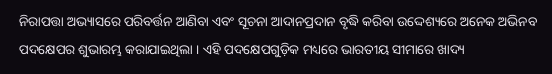ନିରାପତ୍ତା ଅଭ୍ୟାସରେ ପରିବର୍ତ୍ତନ ଆଣିବା ଏବଂ ସୂଚନା ଆଦାନପ୍ରଦାନ ବୃଦ୍ଧି କରିବା ଉଦ୍ଦେଶ୍ୟରେ ଅନେକ ଅଭିନବ ପଦକ୍ଷେପର ଶୁଭାରମ୍ଭ କରାଯାଇଥିଲା । ଏହି ପଦକ୍ଷେପଗୁଡ଼ିକ ମଧ୍ୟରେ ଭାରତୀୟ ସୀମାରେ ଖାଦ୍ୟ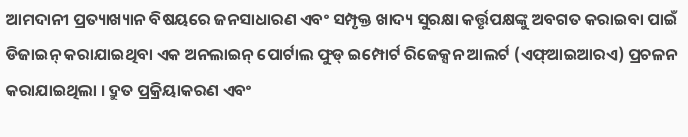ଆମଦାନୀ ପ୍ରତ୍ୟାଖ୍ୟାନ ବିଷୟରେ ଜନସାଧାରଣ ଏବଂ ସମ୍ପୃକ୍ତ ଖାଦ୍ୟ ସୁରକ୍ଷା କର୍ତ୍ତୃପକ୍ଷଙ୍କୁ ଅବଗତ କରାଇବା ପାଇଁ ଡିଜାଇନ୍ କରାଯାଇଥିବା ଏକ ଅନଲାଇନ୍ ପୋର୍ଟାଲ ଫୁଡ୍ ଇମ୍ପୋର୍ଟ ରିଜେକ୍ସନ ଆଲର୍ଟ (ଏଫ୍ଆଇଆରଏ) ପ୍ରଚଳନ କରାଯାଇଥିଲା । ଦ୍ରୁତ ପ୍ରକ୍ରିୟାକରଣ ଏବଂ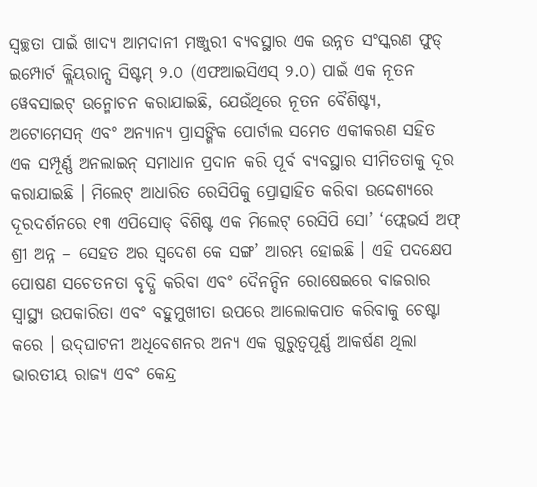ସ୍ୱଚ୍ଛତା ପାଇଁ ଖାଦ୍ୟ ଆମଦାନୀ ମଞ୍ଜୁରୀ ବ୍ୟବସ୍ଥାର ଏକ ଉନ୍ନତ ସଂସ୍କରଣ ଫୁଡ୍ ଇମ୍ପୋର୍ଟ କ୍ଲିୟରାନ୍ସ ସିଷ୍ଟମ୍ ୨.୦ (ଏଫଆଇସିଏସ୍ ୨.୦) ପାଇଁ ଏକ ନୂତନ ୱେବସାଇଟ୍ ଉନ୍ମୋଚନ କରାଯାଇଛି, ଯେଉଁଥିରେ ନୂତନ ବୈଶିଷ୍ଟ୍ୟ, ଅଟୋମେସନ୍ ଏବଂ ଅନ୍ୟାନ୍ୟ ପ୍ରାସଙ୍ଗିକ ପୋର୍ଟାଲ ସମେତ ଏକୀକରଣ ସହିତ ଏକ ସମ୍ପୂର୍ଣ୍ଣ ଅନଲାଇନ୍ ସମାଧାନ ପ୍ରଦାନ କରି ପୂର୍ବ ବ୍ୟବସ୍ଥାର ସୀମିତତାକୁ ଦୂର କରାଯାଇଛି । ମିଲେଟ୍ ଆଧାରିତ ରେସିପିକୁ ପ୍ରୋତ୍ସାହିତ କରିବା ଉଦ୍ଦେଶ୍ୟରେ ଦୂରଦର୍ଶନରେ ୧୩ ଏପିସୋଡ୍ ବିଶିଷ୍ଟ ଏକ ମିଲେଟ୍ ରେସିପି ସୋ’ ‘ଫ୍ଲେଭର୍ସ ଅଫ୍ ଶ୍ରୀ ଅନ୍ନ – ସେହତ ଅର ସ୍ୱଦେଶ କେ ସଙ୍ଗ’ ଆରମ୍ଭ ହୋଇଛି । ଏହି ପଦକ୍ଷେପ ପୋଷଣ ସଚେତନତା ବୃଦ୍ଧି କରିବା ଏବଂ ଦୈନନ୍ଦିନ ରୋଷେଇରେ ବାଜରାର ସ୍ୱାସ୍ଥ୍ୟ ଉପକାରିତା ଏବଂ ବହୁମୁଖୀତା ଉପରେ ଆଲୋକପାତ କରିବାକୁ ଚେଷ୍ଟା କରେ । ଉଦ୍‌ଘାଟନୀ ଅଧିବେଶନର ଅନ୍ୟ ଏକ ଗୁରୁତ୍ୱପୂର୍ଣ୍ଣ ଆକର୍ଷଣ ଥିଲା ଭାରତୀୟ ରାଜ୍ୟ ଏବଂ କେନ୍ଦ୍ର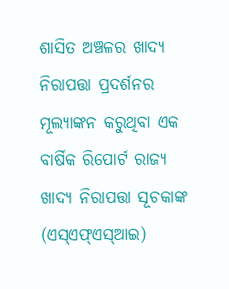ଶାସିତ ଅଞ୍ଚଳର ଖାଦ୍ୟ ନିରାପତ୍ତା ପ୍ରଦର୍ଶନର ମୂଲ୍ୟାଙ୍କନ କରୁଥିବା ଏକ ବାର୍ଷିକ ରିପୋର୍ଟ ରାଜ୍ୟ ଖାଦ୍ୟ ନିରାପତ୍ତା ସୂଚକାଙ୍କ (ଏସ୍ଏଫ୍ଏସ୍ଆଇ)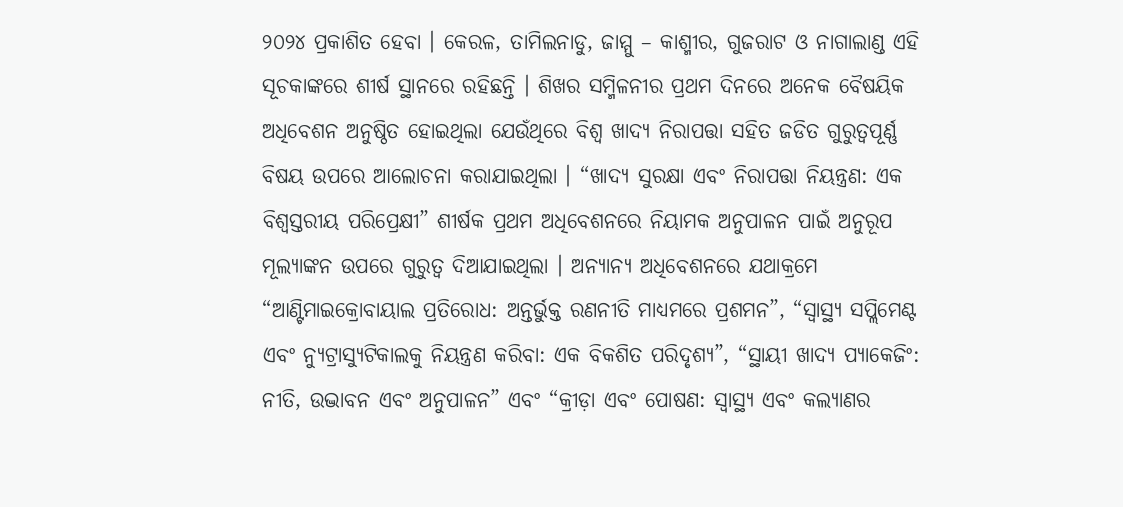୨୦୨୪ ପ୍ରକାଶିତ ହେବା । କେରଳ, ତାମିଲନାଡୁ, ଜାମ୍ମୁ – କାଶ୍ମୀର, ଗୁଜରାଟ ଓ ନାଗାଲାଣ୍ଡ ଏହି ସୂଚକାଙ୍କରେ ଶୀର୍ଷ ସ୍ଥାନରେ ରହିଛନ୍ତି । ଶିଖର ସମ୍ମିଳନୀର ପ୍ରଥମ ଦିନରେ ଅନେକ ବୈଷୟିକ ଅଧିବେଶନ ଅନୁଷ୍ଠିତ ହୋଇଥିଲା ଯେଉଁଥିରେ ବିଶ୍ୱ ଖାଦ୍ୟ ନିରାପତ୍ତା ସହିତ ଜଡିତ ଗୁରୁତ୍ୱପୂର୍ଣ୍ଣ ବିଷୟ ଉପରେ ଆଲୋଚନା କରାଯାଇଥିଲା । “ଖାଦ୍ୟ ସୁରକ୍ଷା ଏବଂ ନିରାପତ୍ତା ନିୟନ୍ତ୍ରଣ: ଏକ ବିଶ୍ୱସ୍ତରୀୟ ପରିପ୍ରେକ୍ଷୀ” ଶୀର୍ଷକ ପ୍ରଥମ ଅଧିବେଶନରେ ନିୟାମକ ଅନୁପାଳନ ପାଇଁ ଅନୁରୂପ ମୂଲ୍ୟାଙ୍କନ ଉପରେ ଗୁରୁତ୍ୱ ଦିଆଯାଇଥିଲା । ଅନ୍ୟାନ୍ୟ ଅଧିବେଶନରେ ଯଥାକ୍ରମେ “ଆଣ୍ଟିମାଇକ୍ରୋବାୟାଲ ପ୍ରତିରୋଧ: ଅନ୍ତର୍ଭୁକ୍ତ ରଣନୀତି ମାଧ୍ୟମରେ ପ୍ରଶମନ”, “ସ୍ୱାସ୍ଥ୍ୟ ସପ୍ଲିମେଣ୍ଟ ଏବଂ ନ୍ୟୁଟ୍ରାସ୍ୟୁଟିକାଲକୁ ନିୟନ୍ତ୍ରଣ କରିବା: ଏକ ବିକଶିତ ପରିଦୃଶ୍ୟ”, “ସ୍ଥାୟୀ ଖାଦ୍ୟ ପ୍ୟାକେଜିଂ: ନୀତି, ଉଦ୍ଭାବନ ଏବଂ ଅନୁପାଳନ” ଏବଂ “କ୍ରୀଡ଼ା ଏବଂ ପୋଷଣ: ସ୍ୱାସ୍ଥ୍ୟ ଏବଂ କଲ୍ୟାଣର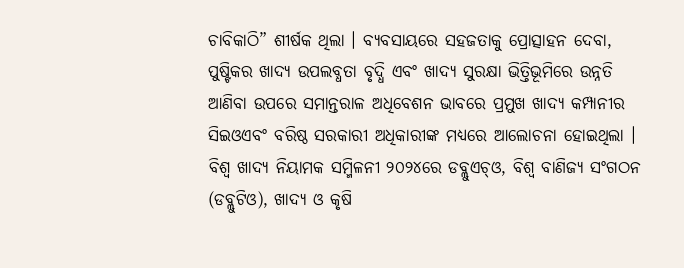ଚାବିକାଠି” ଶୀର୍ଷକ ଥିଲା । ବ୍ୟବସାୟରେ ସହଜତାକୁ ପ୍ରୋତ୍ସାହନ ଦେବା, ପୁଷ୍ଟିକର ଖାଦ୍ୟ ଉପଲବ୍ଧତା ବୃଦ୍ଧି ଏବଂ ଖାଦ୍ୟ ସୁରକ୍ଷା ଭିତ୍ତିଭୂମିରେ ଉନ୍ନତି ଆଣିବା ଉପରେ ସମାନ୍ତରାଳ ଅଧିବେଶନ ଭାବରେ ପ୍ରମୁଖ ଖାଦ୍ୟ କମ୍ପାନୀର ସିଇଓଏବଂ ବରିଷ୍ଠ ସରକାରୀ ଅଧିକାରୀଙ୍କ ମଧ୍ୟରେ ଆଲୋଚନା ହୋଇଥିଲା । ବିଶ୍ୱ ଖାଦ୍ୟ ନିୟାମକ ସମ୍ମିଳନୀ ୨୦୨୪ରେ ଡବ୍ଲୁଏଚ୍ଓ, ବିଶ୍ୱ ବାଣିଜ୍ୟ ସଂଗଠନ (ଡବ୍ଲୁଟିଓ), ଖାଦ୍ୟ ଓ କୃଷି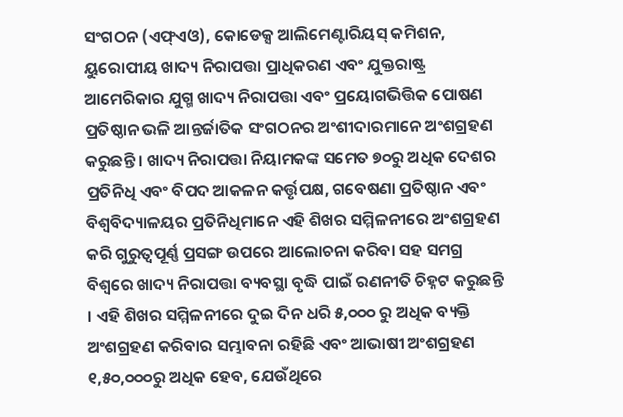ସଂଗଠନ (ଏଫ୍ଏଓ), କୋଡେକ୍ସ ଆଲିମେଣ୍ଟାରିୟସ୍ କମିଶନ, ୟୁରୋପୀୟ ଖାଦ୍ୟ ନିରାପତ୍ତା ପ୍ରାଧିକରଣ ଏବଂ ଯୁକ୍ତରାଷ୍ଟ୍ର ଆମେରିକାର ଯୁଗ୍ମ ଖାଦ୍ୟ ନିରାପତ୍ତା ଏବଂ ପ୍ରୟୋଗଭିତ୍ତିକ ପୋଷଣ ପ୍ରତିଷ୍ଠାନ ଭଳି ଆନ୍ତର୍ଜାତିକ ସଂଗଠନର ଅଂଶୀଦାରମାନେ ଅଂଶଗ୍ରହଣ କରୁଛନ୍ତି । ଖାଦ୍ୟ ନିରାପତ୍ତା ନିୟାମକଙ୍କ ସମେତ ୭୦ରୁ ଅଧିକ ଦେଶର ପ୍ରତିନିଧି ଏବଂ ବିପଦ ଆକଳନ କର୍ତ୍ତୃପକ୍ଷ, ଗବେଷଣା ପ୍ରତିଷ୍ଠାନ ଏବଂ ବିଶ୍ୱବିଦ୍ୟାଳୟର ପ୍ରତିନିଧିମାନେ ଏହି ଶିଖର ସମ୍ମିଳନୀରେ ଅଂଶଗ୍ରହଣ କରି ଗୁରୁତ୍ୱପୂର୍ଣ୍ଣ ପ୍ରସଙ୍ଗ ଉପରେ ଆଲୋଚନା କରିବା ସହ ସମଗ୍ର ବିଶ୍ୱରେ ଖାଦ୍ୟ ନିରାପତ୍ତା ବ୍ୟବସ୍ଥା ବୃଦ୍ଧି ପାଇଁ ରଣନୀତି ଚିହ୍ନଟ କରୁଛନ୍ତି । ଏହି ଶିଖର ସମ୍ମିଳନୀରେ ଦୁଇ ଦିନ ଧରି ୫,୦୦୦ ରୁ ଅଧିକ ବ୍ୟକ୍ତି ଅଂଶଗ୍ରହଣ କରିବାର ସମ୍ଭାବନା ରହିଛି ଏବଂ ଆଭାଷୀ ଅଂଶଗ୍ରହଣ ୧,୫୦,୦୦୦ରୁ ଅଧିକ ହେବ, ଯେଉଁଥିରେ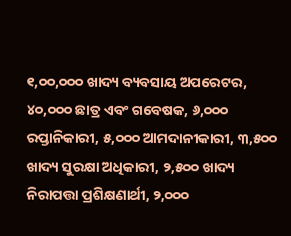୧,୦୦,୦୦୦ ଖାଦ୍ୟ ବ୍ୟବସାୟ ଅପରେଟର, ୪୦,୦୦୦ ଛାତ୍ର ଏବଂ ଗବେଷକ, ୬,୦୦୦ ରପ୍ତାନିକାରୀ, ୫,୦୦୦ ଆମଦାନୀକାରୀ, ୩,୫୦୦ ଖାଦ୍ୟ ସୁରକ୍ଷା ଅଧିକାରୀ, ୨,୫୦୦ ଖାଦ୍ୟ ନିରାପତ୍ତା ପ୍ରଶିକ୍ଷଣାର୍ଥୀ, ୨,୦୦୦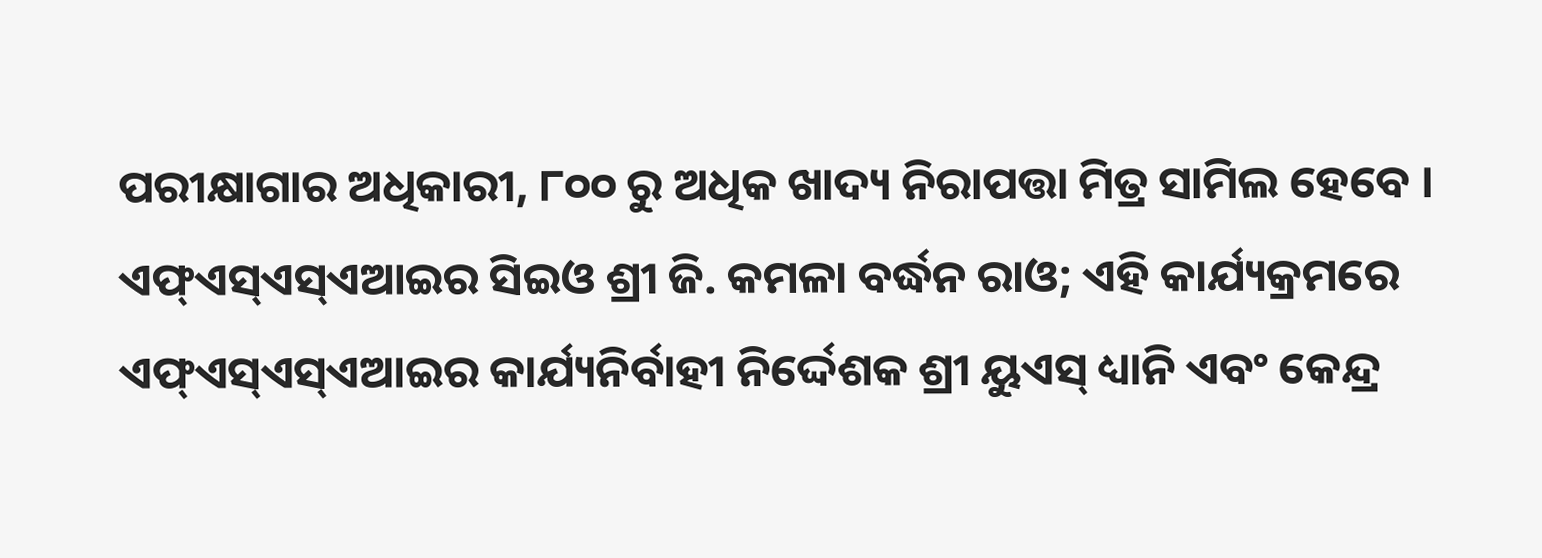ପରୀକ୍ଷାଗାର ଅଧିକାରୀ, ୮୦୦ ରୁ ଅଧିକ ଖାଦ୍ୟ ନିରାପତ୍ତା ମିତ୍ର ସାମିଲ ହେବେ । ଏଫ୍‌ଏସ୍‌ଏସ୍‌ଏଆଇର ସିଇଓ ଶ୍ରୀ ଜି. କମଳା ବର୍ଦ୍ଧନ ରାଓ; ଏହି କାର୍ଯ୍ୟକ୍ରମରେ ଏଫ୍ଏସ୍ଏସ୍ଏଆଇର କାର୍ଯ୍ୟନିର୍ବାହୀ ନିର୍ଦ୍ଦେଶକ ଶ୍ରୀ ୟୁଏସ୍ ଧ୍ୟାନି ଏବଂ କେନ୍ଦ୍ର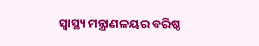ସ୍ୱାସ୍ଥ୍ୟ ମନ୍ତ୍ରାଣଳୟର ବରିଷ୍ଠ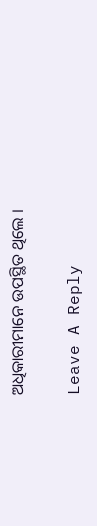ଅଧିକାରୀମାନେ ଉପସ୍ଥିତ ଥିଲେ ।

Leave A Reply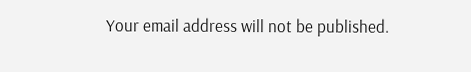Your email address will not be published.